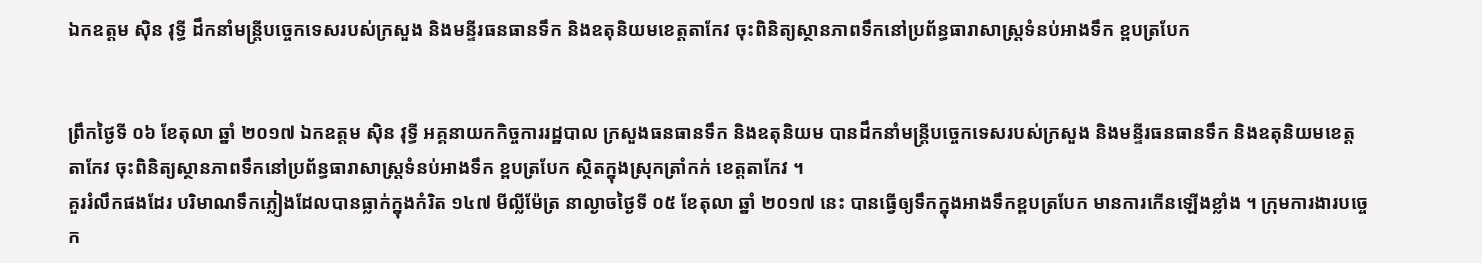ឯកឧត្តម ស៊ិន វុទ្ធី ដឹកនាំមន្ត្រីបច្ចេកទេសរបស់ក្រសួង និងមន្ទីរធនធានទឹក និងឧតុនិយមខេត្តតាកែវ ចុះពិនិត្យស្ថានភាពទឹកនៅប្រព័ន្ធធារាសាស្ត្រទំនប់អាងទឹក ខ្ពបត្របែក


ព្រឹកថ្ងៃទី ០៦ ខែតុលា ឆ្នាំ ២០១៧ ឯកឧត្តម ស៊ិន វុទ្ធី អគ្គនាយកកិច្ចការរដ្ឋបាល ក្រសួងធនធានទឹក និងឧតុនិយម បានដឹកនាំមន្ត្រីបច្ចេកទេសរបស់ក្រសួង និងមន្ទីរធនធានទឹក និងឧតុនិយមខេត្តតាកែវ ចុះពិនិត្យស្ថានភាពទឹកនៅប្រព័ន្ធធារាសាស្ត្រទំនប់អាងទឹក ខ្ពបត្របែក ស្ថិតក្នុងស្រុកត្រាំកក់ ខេត្តតាកែវ ។
គួររំលឹកផងដែរ បរិមាណទឹកភ្លៀងដែលបានធ្លាក់ក្នុងកំរិត ១៤៧ មីល្លីម៉ែត្រ នាល្ងាចថ្ងៃទី ០៥ ខែតុលា ឆ្នាំ ២០១៧ នេះ បានធ្វើឲ្យទឹកក្នុងអាងទឹកខ្ពបត្របែក មានការកើនឡើងខ្លាំង ។ ក្រុមការងារបច្ចេក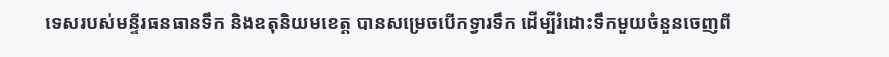ទេសរបស់មន្ទីរធនធានទឹក និងឧតុនិយមខេត្ត បានសម្រេចបើកទ្វារទឹក ដើម្បីរំដោះទឹកមួយចំនួនចេញពី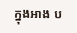ក្នុងអាង ប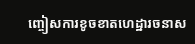ញ្ចៀសការខូចខាតហេដ្ឋារចនាស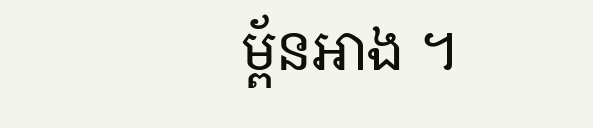ម្ព័នអាង ។